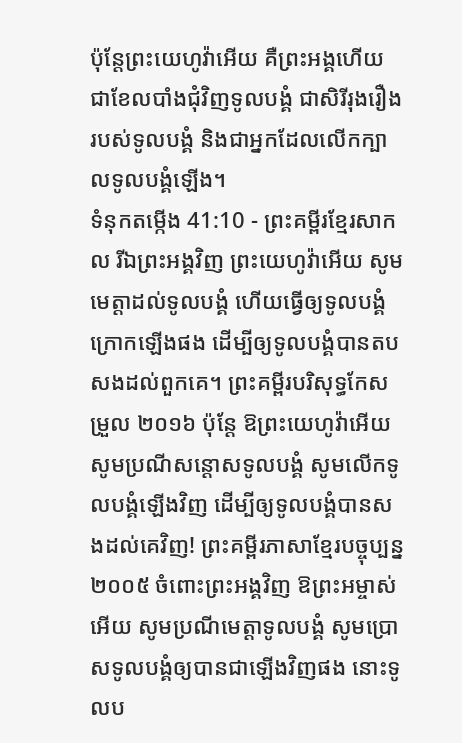ប៉ុន្តែព្រះយេហូវ៉ាអើយ គឺព្រះអង្គហើយ ជាខែលបាំងជុំវិញទូលបង្គំ ជាសិរីរុងរឿងរបស់ទូលបង្គំ និងជាអ្នកដែលលើកក្បាលទូលបង្គំឡើង។
ទំនុកតម្កើង 41:10 - ព្រះគម្ពីរខ្មែរសាកល រីឯព្រះអង្គវិញ ព្រះយេហូវ៉ាអើយ សូមមេត្តាដល់ទូលបង្គំ ហើយធ្វើឲ្យទូលបង្គំក្រោកឡើងផង ដើម្បីឲ្យទូលបង្គំបានតបសងដល់ពួកគេ។ ព្រះគម្ពីរបរិសុទ្ធកែសម្រួល ២០១៦ ប៉ុន្ដែ ឱព្រះយេហូវ៉ាអើយ សូមប្រណីសន្ដោសទូលបង្គំ សូមលើកទូលបង្គំឡើងវិញ ដើម្បីឲ្យទូលបង្គំបានសងដល់គេវិញ! ព្រះគម្ពីរភាសាខ្មែរបច្ចុប្បន្ន ២០០៥ ចំពោះព្រះអង្គវិញ ឱព្រះអម្ចាស់អើយ សូមប្រណីមេត្តាទូលបង្គំ សូមប្រោសទូលបង្គំឲ្យបានជាឡើងវិញផង នោះទូលប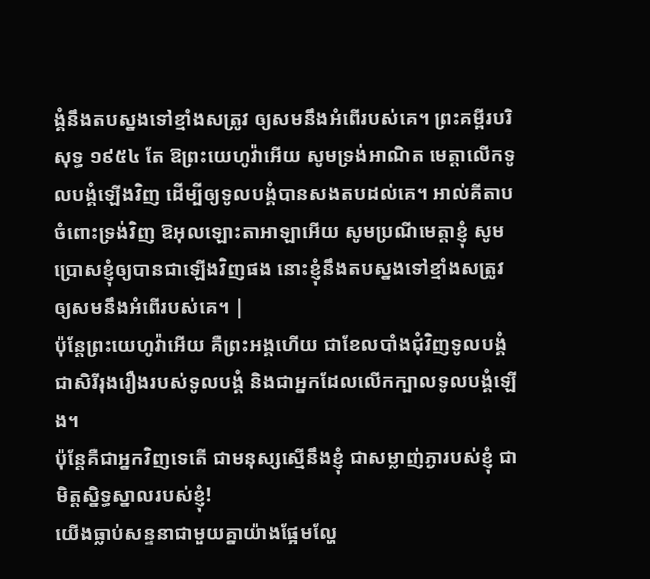ង្គំនឹងតបស្នងទៅខ្មាំងសត្រូវ ឲ្យសមនឹងអំពើរបស់គេ។ ព្រះគម្ពីរបរិសុទ្ធ ១៩៥៤ តែ ឱព្រះយេហូវ៉ាអើយ សូមទ្រង់អាណិត មេត្តាលើកទូលបង្គំឡើងវិញ ដើម្បីឲ្យទូលបង្គំបានសងតបដល់គេ។ អាល់គីតាប ចំពោះទ្រង់វិញ ឱអុលឡោះតាអាឡាអើយ សូមប្រណីមេត្តាខ្ញុំ សូមប្រោសខ្ញុំឲ្យបានជាឡើងវិញផង នោះខ្ញុំនឹងតបស្នងទៅខ្មាំងសត្រូវ ឲ្យសមនឹងអំពើរបស់គេ។ |
ប៉ុន្តែព្រះយេហូវ៉ាអើយ គឺព្រះអង្គហើយ ជាខែលបាំងជុំវិញទូលបង្គំ ជាសិរីរុងរឿងរបស់ទូលបង្គំ និងជាអ្នកដែលលើកក្បាលទូលបង្គំឡើង។
ប៉ុន្តែគឺជាអ្នកវិញទេតើ ជាមនុស្សស្មើនឹងខ្ញុំ ជាសម្លាញ់ភ្ងារបស់ខ្ញុំ ជាមិត្តស្និទ្ធស្នាលរបស់ខ្ញុំ!
យើងធ្លាប់សន្ទនាជាមួយគ្នាយ៉ាងផ្អែមល្ហែ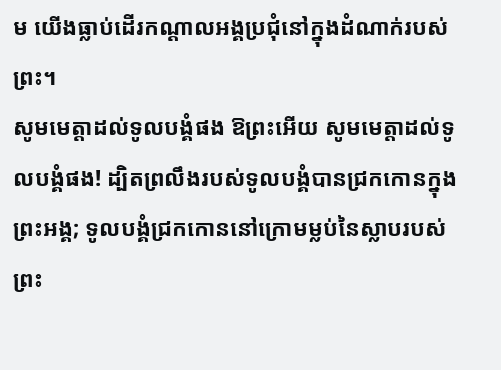ម យើងធ្លាប់ដើរកណ្ដាលអង្គប្រជុំនៅក្នុងដំណាក់របស់ព្រះ។
សូមមេត្តាដល់ទូលបង្គំផង ឱព្រះអើយ សូមមេត្តាដល់ទូលបង្គំផង! ដ្បិតព្រលឹងរបស់ទូលបង្គំបានជ្រកកោនក្នុងព្រះអង្គ; ទូលបង្គំជ្រកកោននៅក្រោមម្លប់នៃស្លាបរបស់ព្រះ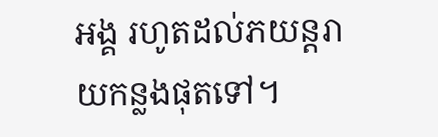អង្គ រហូតដល់ភយន្តរាយកន្លងផុតទៅ។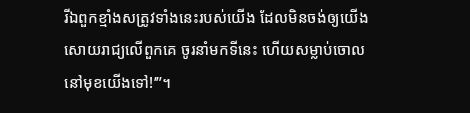រីឯពួកខ្មាំងសត្រូវទាំងនេះរបស់យើង ដែលមិនចង់ឲ្យយើងសោយរាជ្យលើពួកគេ ចូរនាំមកទីនេះ ហើយសម្លាប់ចោលនៅមុខយើងទៅ!’”។